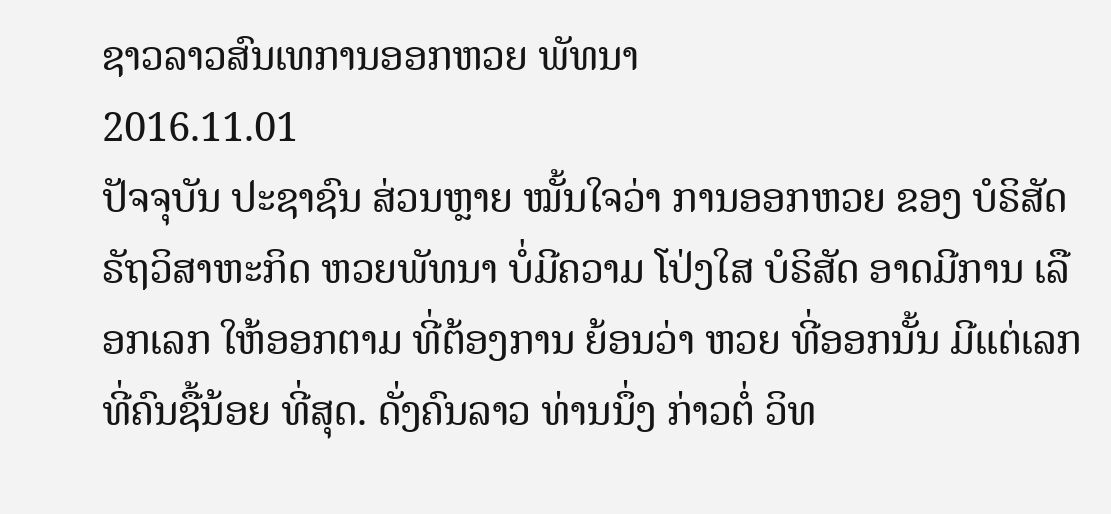ຊາວລາວສົນເທການອອກຫວຍ ພັທນາ
2016.11.01
ປັຈຈຸບັນ ປະຊາຊົນ ສ່ວນຫຼາຍ ໝັ້ນໃຈວ່າ ການອອກຫວຍ ຂອງ ບໍຣິສັດ ຣັຖວິສາຫະກິດ ຫວຍພັທນາ ບໍ່ມີຄວາມ ໂປ່ງໃສ ບໍຣິສັດ ອາດມີການ ເລືອກເລກ ໃຫ້ອອກຕາມ ທີ່ຕ້ອງການ ຍ້ອນວ່າ ຫວຍ ທີ່ອອກນັ້ນ ມີແຕ່ເລກ ທີ່ຄົນຊື້ນ້ອຍ ທີ່ສຸດ. ດັ່ງຄົນລາວ ທ່ານນຶ່ງ ກ່າວຕໍ່ ວິທ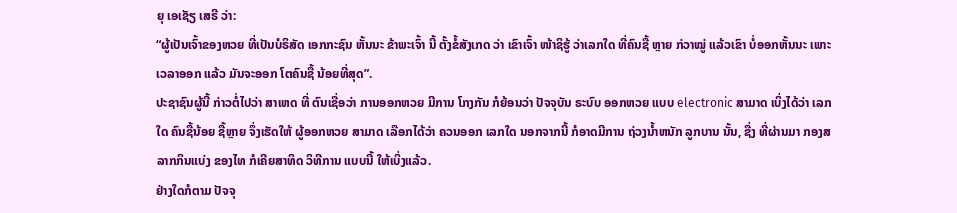ຍຸ ເອເຊັຽ ເສຣີ ວ່າ:
“ຜູ້ເປັນເຈົ້າຂອງຫວຍ ທີ່ເປັນບໍຣິສັດ ເອກກະຊົນ ຫັ້ນນະ ຂ້າພະເຈົ້າ ນີ້ ຕັ້ງຂໍ້ສັງເກດ ວ່າ ເຂົາເຈົ້າ ໜ້າຊິຮູ້ ວ່າເລກໃດ ທີ່ຄົນຊື້ ຫຼາຍ ກ່ວາໝູ່ ແລ້ວເຂົາ ບໍ່ອອກຫັ້ນນະ ເພາະ ເວລາອອກ ແລ້ວ ມັນຈະອອກ ໂຕຄົນຊື້ ນ້ອຍທີ່ສຸດ”.
ປະຊາຊົນຜູ້ນີ້ ກ່າວຕໍ່ໄປວ່າ ສາເຫດ ທີ່ ຕົນເຊື່ອວ່າ ການອອກຫວຍ ມີການ ໂກງກັນ ກໍຍ້ອນວ່າ ປັຈຈຸບັນ ຣະບົບ ອອກຫວຍ ແບບ electronic ສາມາດ ເບິ່ງໄດ້ວ່າ ເລກໃດ ຄົນຊື້ນ້ອຍ ຊື້ຫຼາຍ ຈຶ່ງເຮັດໃຫ້ ຜູ້ອອກຫວຍ ສາມາດ ເລືອກໄດ້ວ່າ ຄວນອອກ ເລກໃດ ນອກຈາກນີ້ ກໍອາດມີການ ຖ່ວງນໍ້າຫນັກ ລູກບານ ນັ້ນ, ຊື່ງ ທີ່ຜ່ານມາ ກອງສລາກກິນແບ່ງ ຂອງໄທ ກໍເຄີຍສາທິດ ວິທີການ ແບບນີ້ ໃຫ້ເບິ່ງແລ້ວ.
ຢ່າງໃດກໍຕາມ ປັຈຈຸ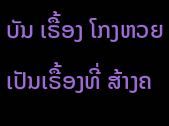ບັນ ເຣື້ອງ ໂກງຫວຍ ເປັນເຣື້ອງທີ່ ສ້າງຄ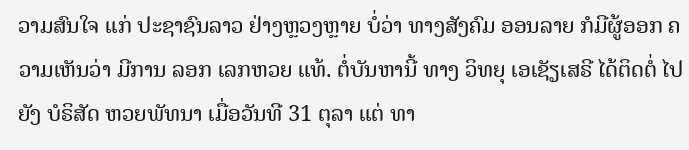ວາມສົນໃຈ ແກ່ ປະຊາຊົນລາວ ຢ່າງຫຼວງຫຼາຍ ບໍ່ວ່າ ທາງສັງຄົມ ອອນລາຍ ກໍມີຜູ້ອອກ ຄວາມເຫັນວ່າ ມີການ ລອກ ເລກຫວຍ ແທ້. ຕໍ່ບັນຫານີ້ ທາງ ວິທຍຸ ເອເຊັຽເສຣີ ໄດ້ຕິດຕໍ່ ໄປຍັງ ບໍຣິສັດ ຫວຍພັທນາ ເມື່ອວັນທີ 31 ຕຸລາ ແຕ່ ທາ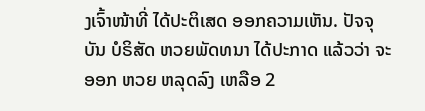ງເຈົ້າໜ້າທີ່ ໄດ້ປະຕິເສດ ອອກຄວາມເຫັນ. ປັຈຈຸບັນ ບໍຣິສັດ ຫວຍພັດທນາ ໄດ້ປະກາດ ແລ້ວວ່າ ຈະອອກ ຫວຍ ຫລຸດລົງ ເຫລືອ 2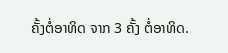ຄັ້ງຕໍ່ອາທິດ ຈາກ 3 ຄັ້ງ ຕໍ່ອາທິດ.